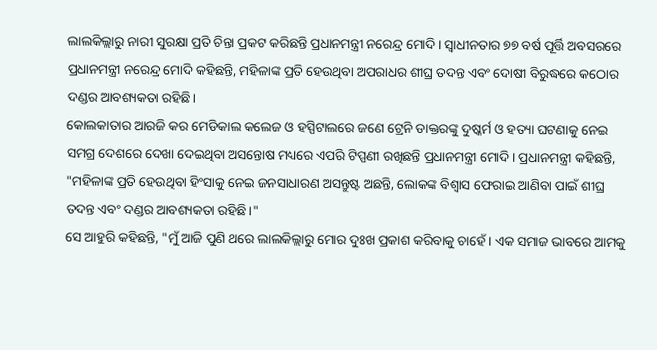ଲାଲକିଲ୍ଲାରୁ ନାରୀ ସୁରକ୍ଷା ପ୍ରତି ଚିନ୍ତା ପ୍ରକଟ କରିଛନ୍ତି ପ୍ରଧାନମନ୍ତ୍ରୀ ନରେନ୍ଦ୍ର ମୋଦି। ସ୍ୱାଧୀନତାର ୭୭ ବର୍ଷ ପୂର୍ତ୍ତି ଅବସରରେ ପ୍ରଧାନମନ୍ତ୍ରୀ ନରେନ୍ଦ୍ର ମୋଦି କହିଛନ୍ତି, ମହିଳାଙ୍କ ପ୍ରତି ହେଉଥିବା ଅପରାଧର ଶୀଘ୍ର ତଦନ୍ତ ଏବଂ ଦୋଷୀ ବିରୁଦ୍ଧରେ କଠୋର ଦଣ୍ଡର ଆବଶ୍ୟକତା ରହିଛି।
କୋଲକାତାର ଆରଜି କର ମେଡିକାଲ କଲେଜ ଓ ହସ୍ପିଟାଲରେ ଜଣେ ଟ୍ରେନି ଡାକ୍ତରଙ୍କୁ ଦୁଷ୍କର୍ମ ଓ ହତ୍ୟା ଘଟଣାକୁ ନେଇ ସମଗ୍ର ଦେଶରେ ଦେଖା ଦେଇଥିବା ଅସନ୍ତୋଷ ମଧ୍ୟରେ ଏପରି ଟିପ୍ପଣୀ ରଖିଛନ୍ତି ପ୍ରଧାନମନ୍ତ୍ରୀ ମୋଦି। ପ୍ରଧାନମନ୍ତ୍ରୀ କହିଛନ୍ତି, "ମହିଳାଙ୍କ ପ୍ରତି ହେଉଥିବା ହିଂସାକୁ ନେଇ ଜନସାଧାରଣ ଅସନ୍ତୁଷ୍ଟ ଅଛନ୍ତି, ଲୋକଙ୍କ ବିଶ୍ୱାସ ଫେରାଇ ଆଣିବା ପାଇଁ ଶୀଘ୍ର ତଦନ୍ତ ଏବଂ ଦଣ୍ଡର ଆବଶ୍ୟକତା ରହିଛି।"
ସେ ଆହୁରି କହିଛନ୍ତି, "ମୁଁ ଆଜି ପୁଣି ଥରେ ଲାଲକିଲ୍ଲାରୁ ମୋର ଦୁଃଖ ପ୍ରକାଶ କରିବାକୁ ଚାହେଁ। ଏକ ସମାଜ ଭାବରେ ଆମକୁ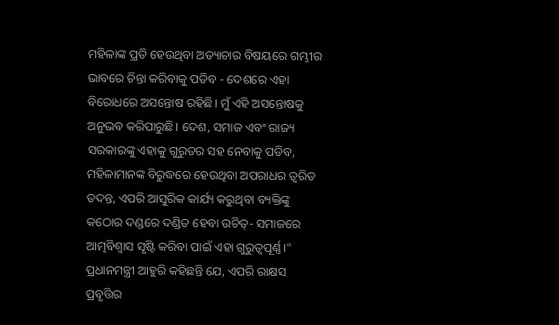ମହିଳାଙ୍କ ପ୍ରତି ହେଉଥିବା ଅତ୍ୟାଚାର ବିଷୟରେ ଗମ୍ଭୀର ଭାବରେ ଚିନ୍ତା କରିବାକୁ ପଡିବ - ଦେଶରେ ଏହା ବିରୋଧରେ ଅସନ୍ତୋଷ ରହିଛି। ମୁଁ ଏହି ଅସନ୍ତୋଷକୁ ଅନୁଭବ କରିପାରୁଛି। ଦେଶ, ସମାଜ ଏବଂ ରାଜ୍ୟ ସରକାରଙ୍କୁ ଏହାକୁ ଗୁରୁତର ସହ ନେବାକୁ ପଡିବ, ମହିଳାମାନଙ୍କ ବିରୁଦ୍ଧରେ ହେଉଥିବା ଅପରାଧର ତ୍ୱରିତ ତଦନ୍ତ, ଏପରି ଆସୁରିକ କାର୍ଯ୍ୟ କରୁଥିବା ବ୍ୟକ୍ତିଙ୍କୁ କଠୋର ଦଣ୍ଡରେ ଦଣ୍ଡିତ ହେବା ଉଚିତ୍- ସମାଜରେ ଆତ୍ମବିଶ୍ୱାସ ସୃଷ୍ଟି କରିବା ପାଇଁ ଏହା ଗୁରୁତ୍ୱପୂର୍ଣ୍ଣ।"
ପ୍ରଧାନମନ୍ତ୍ରୀ ଆହୁରି କହିଛନ୍ତି ଯେ, ଏପରି ରାକ୍ଷସ ପ୍ରବୃତ୍ତିର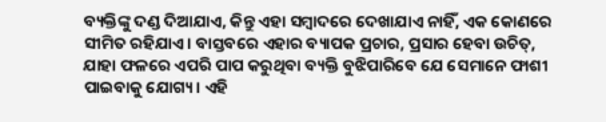ବ୍ୟକ୍ତିଙ୍କୁ ଦଣ୍ଡ ଦିଆଯାଏ, କିନ୍ତୁ ଏହା ସମ୍ବାଦରେ ଦେଖାଯାଏ ନାହିଁ, ଏକ କୋଣରେ ସୀମିତ ରହିଯାଏ। ବାସ୍ତବରେ ଏହାର ବ୍ୟାପକ ପ୍ରଚାର, ପ୍ରସାର ହେବା ଉଚିତ୍, ଯାହା ଫଳରେ ଏପରି ପାପ କରୁଥିବା ବ୍ୟକ୍ତି ବୁଝିପାରିବେ ଯେ ସେମାନେ ଫାଶୀ ପାଇବାକୁ ଯୋଗ୍ୟ। ଏହି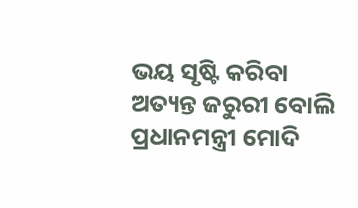ଭୟ ସୃଷ୍ଟି କରିବା ଅତ୍ୟନ୍ତ ଜରୁରୀ ବୋଲି ପ୍ରଧାନମନ୍ତ୍ରୀ ମୋଦି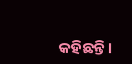କହିଛନ୍ତି।